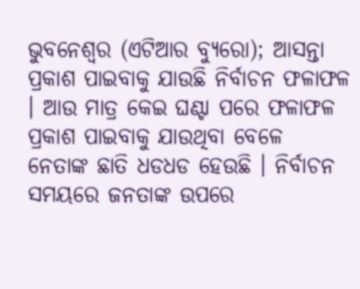ଭୁବନେଶ୍ୱର (ଏଟିଆର ବ୍ୟୁରୋ); ଆସନ୍ତା ପ୍ରକାଶ ପାଇବାକୁ ଯାଉଛି ନିର୍ବାଚନ ଫଳାଫଳ । ଆଉ ମାତ୍ର କେଇ ଘଣ୍ଟା ପରେ ଫଳାଫଳ ପ୍ରକାଶ ପାଇବାକୁ ଯାଉଥିବା ବେଳେ ନେତାଙ୍କ ଛାତି ଧଡଧଡ ହେଉଛି । ନିର୍ବାଚନ ସମୟରେ ଜନତାଙ୍କ ଉପରେ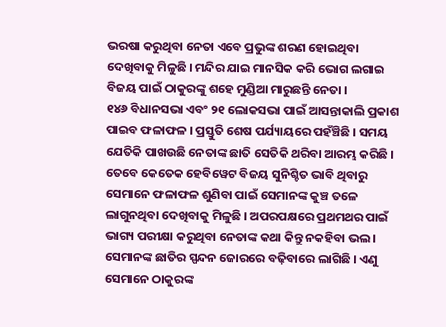ଭରଷା କରୁଥିବା ନେତା ଏବେ ପ୍ରଭୁଙ୍କ ଶରଣ ହୋଇଥିବା ଦେଖିବାକୁ ମିଳୁଛି । ମନ୍ଦିର ଯାଇ ମାନସିକ କରି ଭୋଗ ଲଗାଇ ବିଜୟ ପାଇଁ ଠାକୁରଙ୍କୁ ଶହେ ମୁଣ୍ଡିଆ ମାରୁଛନ୍ତି ନେତା ।
୧୪୬ ବିଧାନସଭା ଏବଂ ୨୧ ଲୋକସଭା ପାଇଁ ଆସନ୍ତାକାଲି ପ୍ରକାଶ ପାଇବ ଫଳାଫଳ । ପ୍ରସ୍ତୁତି ଶେଷ ପର୍ଯ୍ୟାୟରେ ପହଁଞ୍ଚିଛି । ସମୟ ଯେତିକି ପାଖଉଛି ନେତାଙ୍କ ଛାତି ସେତିକି ଥରିବା ଆରମ୍ଭ କରିଛି । ତେବେ କେତେକ ହେବିୱେଟ ବିଜୟ ସୁନିଶ୍ଚିତ ଭାବି ଥିବାରୁ ସେମାନେ ଫଳାଫଳ ଶୁଣିବା ପାଇଁ ସେମାନଙ୍କ କୁଞ୍ଚ ତଳେ ଲାଗୁନଥିବା ଦେଖିବାକୁ ମିଳୁଛି । ଅପରପକ୍ଷରେ ପ୍ରଥମଥର ପାଇଁ ଭାଗ୍ୟ ପରୀକ୍ଷା କରୁଥିବା ନେତାଙ୍କ କଥା କିନ୍ତୁ ନକହିବା ଭଲ । ସେମାନଙ୍କ ଛାତିର ସ୍ପନ୍ଦନ ଜୋରରେ ବଢ଼ିବାରେ ଲାଗିଛି । ଏଣୁ ସେମାନେ ଠାକୁରଙ୍କ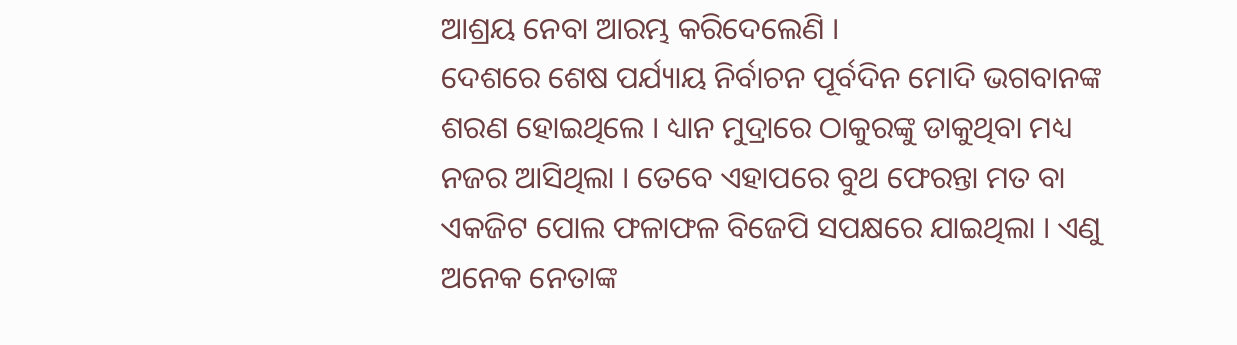ଆଶ୍ରୟ ନେବା ଆରମ୍ଭ କରିଦେଲେଣି ।
ଦେଶରେ ଶେଷ ପର୍ଯ୍ୟାୟ ନିର୍ବାଚନ ପୂର୍ବଦିନ ମୋଦି ଭଗବାନଙ୍କ ଶରଣ ହୋଇଥିଲେ । ଧ୍ୟାନ ମୁଦ୍ରାରେ ଠାକୁରଙ୍କୁ ଡାକୁଥିବା ମଧ୍ୟ ନଜର ଆସିଥିଲା । ତେବେ ଏହାପରେ ବୁଥ ଫେରନ୍ତା ମତ ବା ଏକଜିଟ ପୋଲ ଫଳାଫଳ ବିଜେପି ସପକ୍ଷରେ ଯାଇଥିଲା । ଏଣୁ ଅନେକ ନେତାଙ୍କ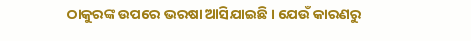ଠାକୁରଙ୍କ ଉପରେ ଭରଷା ଆସିଯାଇଛି । ଯେଉଁ କାରଣରୁ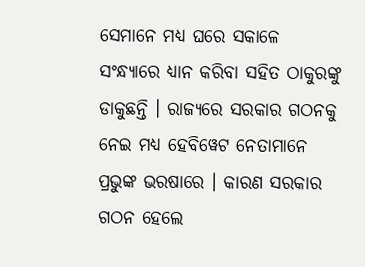ସେମାନେ ମଧ୍ୟ ଘରେ ସକାଳେ ସଂନ୍ଧ୍ୟାରେ ଧ୍ୟାନ କରିବା ସହିତ ଠାକୁରଙ୍କୁ ଡାକୁଛନ୍ତି । ରାଜ୍ୟରେ ସରକାର ଗଠନକୁ ନେଇ ମଧ୍ୟ ହେବିୱେଟ ନେତାମାନେ ପ୍ରଭୁଙ୍କ ଭରଷାରେ । କାରଣ ସରକାର ଗଠନ ହେଲେ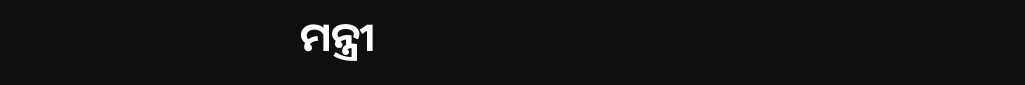ମନ୍ତ୍ରୀ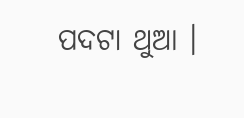ପଦଟା ଥୁଆ ।